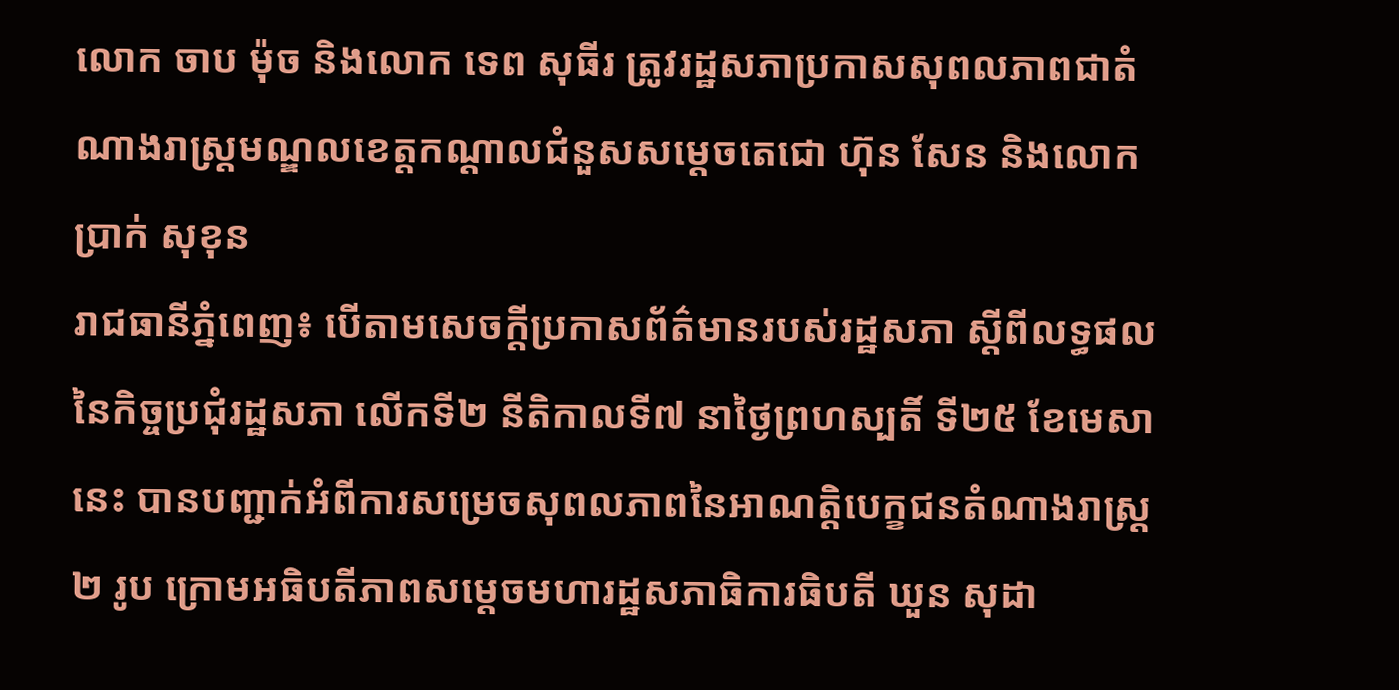លោក ចាប ម៉ុច និងលោក ទេព សុធីរ ត្រូវរដ្ឋសភាប្រកាសសុពលភាពជាតំណាងរាស្រ្តមណ្ឌលខេត្តកណ្ដាលជំនួសសម្តេចតេជោ ហ៊ុន សែន និងលោក ប្រាក់ សុខុន
រាជធានីភ្នំពេញ៖ បើតាមសេចក្ដីប្រកាសព័ត៌មានរបស់រដ្ឋសភា ស្តីពីលទ្ធផលនៃកិច្ចប្រជុំរដ្ឋសភា លើកទី២ នីតិកាលទី៧ នាថ្ងៃព្រហស្បតិ៍ ទី២៥ ខែមេសានេះ បានបញ្ជាក់អំពីការសម្រេចសុពលភាពនៃអាណត្តិបេក្ខជនតំណាងរាស្រ្ត ២ រូប ក្រោមអធិបតីភាពសម្តេចមហារដ្ឋសភាធិការធិបតី ឃួន សុដា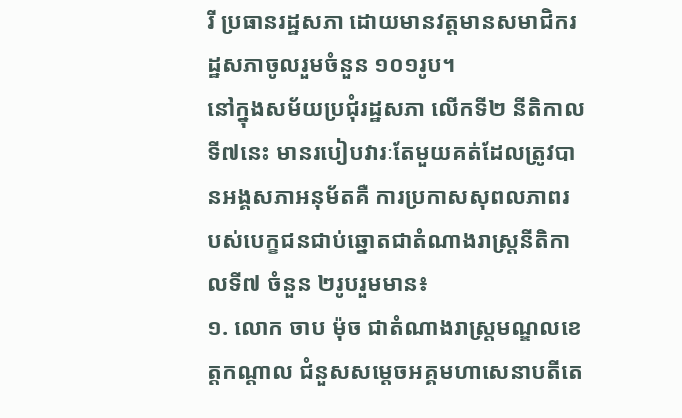រី ប្រធានរដ្ឋសភា ដោយមានវត្តមានសមាជិករដ្ឋសភាចូលរួមចំនួន ១០១រូប។
នៅក្នុងសម័យប្រជុំរដ្ឋសភា លើកទី២ នីតិកាលទី៧នេះ មានរបៀបវារៈតែមួយគត់ដែលត្រូវបានអង្គសភាអនុម័តគឺ ការប្រកាសសុពលភាពរបស់បេក្ខជនជាប់ឆ្នោតជាតំណាងរាស្រ្តនីតិកាលទី៧ ចំនួន ២រូបរួមមាន៖
១. លោក ចាប ម៉ុច ជាតំណាងរាស្រ្តមណ្ឌលខេត្តកណ្ដាល ជំនួសសម្តេចអគ្គមហាសេនាបតីតេ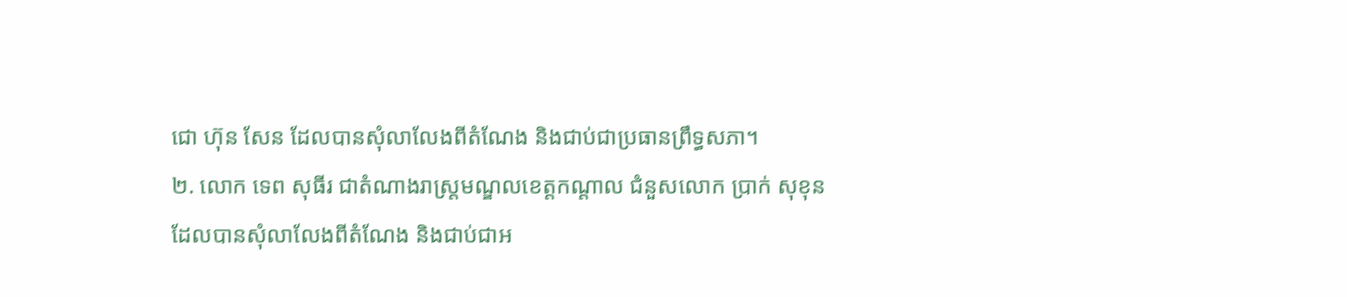ជោ ហ៊ុន សែន ដែលបានសុំលាលែងពីតំណែង និងជាប់ជាប្រធានព្រឹទ្ធសភា។
២. លោក ទេព សុធីរ ជាតំណាងរាស្រ្តមណ្ឌលខេត្តកណ្ដាល ជំនួសលោក ប្រាក់ សុខុន ដែលបានសុំលាលែងពីតំណែង និងជាប់ជាអ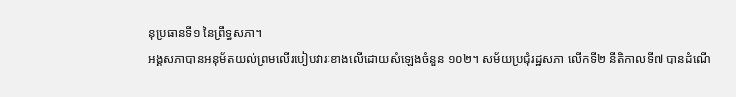នុប្រធានទី១ នៃព្រឹទ្ធសភា។
អង្គសភាបានអនុម័តយល់ព្រមលើរបៀបវារៈខាងលើដោយសំឡេងចំនួន ១០២។ សម័យប្រជុំរដ្ឋសភា លើកទី២ នីតិកាលទី៧ បានដំណើ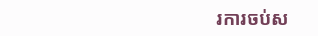រការចប់ស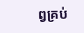ព្វគ្រប់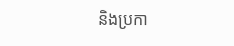និងប្រកា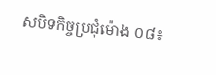សបិទកិច្ចប្រជុំម៉ោង ០៨៖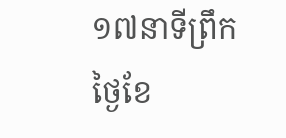១៧នាទីព្រឹក ថ្ងៃខែ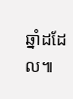ឆ្នាំដដែល៕